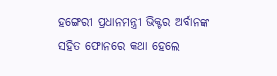ହଙ୍ଗେରୀ ପ୍ରଧାନମନ୍ତ୍ରୀ ଭିକ୍ଟର ଅର୍ବାନଙ୍କ ସହିତ ଫୋନରେ କଥା ହେଲେ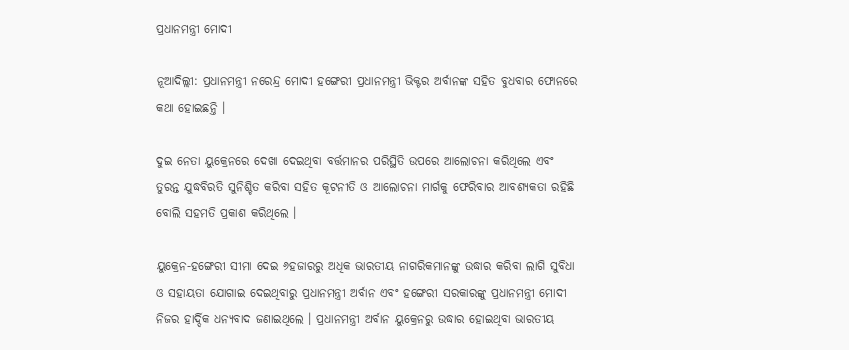ପ୍ରଧାନମନ୍ତ୍ରୀ ମୋଦୀ

ନୂଆଦିଲ୍ଲୀ: ପ୍ରଧାନମନ୍ତ୍ରୀ ନରେନ୍ଦ୍ର ମୋଦୀ ହଙ୍ଗେରୀ ପ୍ରଧାନମନ୍ତ୍ରୀ ଭିକ୍ଟର ଅର୍ବାନଙ୍କ ସହିତ ବୁଧବାର ଫୋନରେ କଥା ହୋଇଛନ୍ତି ।

ଦୁଇ ନେତା ୟୁକ୍ରେନରେ ଦେଖା ଦେଇଥିବା ବର୍ତ୍ତମାନର ପରିସ୍ଥିତି ଉପରେ ଆଲୋଚନା କରିଥିଲେ ଏବଂ ତୁରନ୍ତ ଯୁଦ୍ଧବିରତି ସୁନିଶ୍ଚିତ କରିବା ସହିତ କୂଟନୀତି ଓ ଆଲୋଚନା ମାର୍ଗକୁ ଫେରିବାର ଆବଶ୍ୟକତା ରହିଛି ବୋଲି ସହମତି ପ୍ରକାଶ କରିଥିଲେ ।

ୟୁକ୍ରେନ-ହଙ୍ଗେରୀ ସୀମା ଦେଇ ୬ହଜାରରୁ ଅଧିକ ଭାରତୀୟ ନାଗରିକମାନଙ୍କୁ ଉଦ୍ଧାର କରିବା ଲାଗି ସୁବିଧା ଓ ସହାୟତା ଯୋଗାଇ ଦେଇଥିବାରୁ ପ୍ରଧାନମନ୍ତ୍ରୀ ଅର୍ବାନ ଏବଂ ହଙ୍ଗେରୀ ସରକାରଙ୍କୁ ପ୍ରଧାନମନ୍ତ୍ରୀ ମୋଦୀ ନିଜର ହାର୍ଦ୍ଦିକ ଧନ୍ୟବାଦ ଜଣାଇଥିଲେ । ପ୍ରଧାନମନ୍ତ୍ରୀ ଅର୍ବାନ ୟୁକ୍ରେନରୁ ଉଦ୍ଧାର ହୋଇଥିବା ଭାରତୀୟ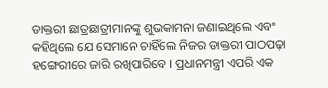ଡାକ୍ତରୀ ଛାତ୍ରଛାତ୍ରୀମାନଙ୍କୁ ଶୁଭକାମନା ଜଣାଇଥିଲେ ଏବଂ କହିଥିଲେ ଯେ ସେମାନେ ଚାହିଁଲେ ନିଜର ଡାକ୍ତରୀ ପାଠପଢ଼ା ହଙ୍ଗେରୀରେ ଜାରି ରଖିପାରିବେ । ପ୍ରଧାନମନ୍ତ୍ରୀ ଏପରି ଏକ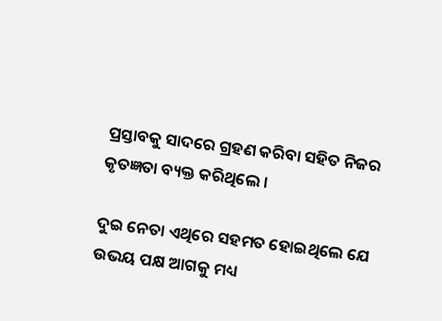ପ୍ରସ୍ତାବକୁ ସାଦରେ ଗ୍ରହଣ କରିବା ସହିତ ନିଜର କୃତଜ୍ଞତା ବ୍ୟକ୍ତ କରିଥିଲେ ।

ଦୁଇ ନେତା ଏଥିରେ ସହମତ ହୋଇଥିଲେ ଯେ ଉଭୟ ପକ୍ଷ ଆଗକୁ ମଧ୍ୟ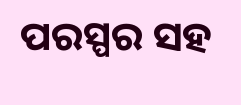ପରସ୍ପର ସହ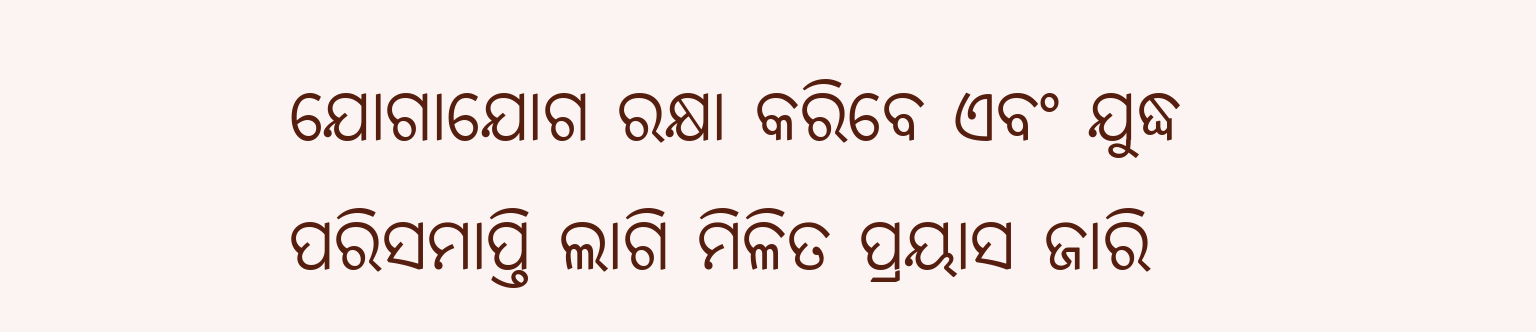ଯୋଗାଯୋଗ ରକ୍ଷା କରିବେ ଏବଂ ଯୁଦ୍ଧ ପରିସମାପ୍ତି ଲାଗି ମିଳିତ ପ୍ରୟାସ ଜାରି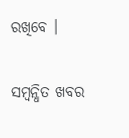ରଖିବେ ।

ସମ୍ବନ୍ଧିତ ଖବର